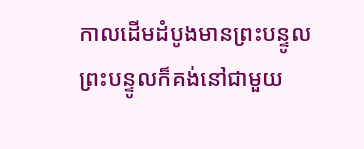កាលដើមដំបូងមានព្រះបន្ទូល ព្រះបន្ទូលក៏គង់នៅជាមួយ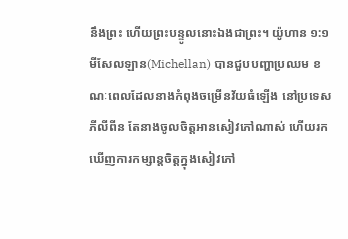នឹងព្រះ ហើយព្រះបន្ទូលនោះឯងជាព្រះ។ យ៉ូហាន ១:១
មីសែលឡាន(Michellan) បានជួបបញ្ហាប្រឈម ខណៈពេលដែលនាងកំពុងចម្រើនវ័យធំឡើង នៅប្រទេសភីលីពីន តែនាងចូលចិត្តអានសៀវភៅណាស់ ហើយរកឃើញការកម្សាន្តចិត្តក្នុងសៀវភៅ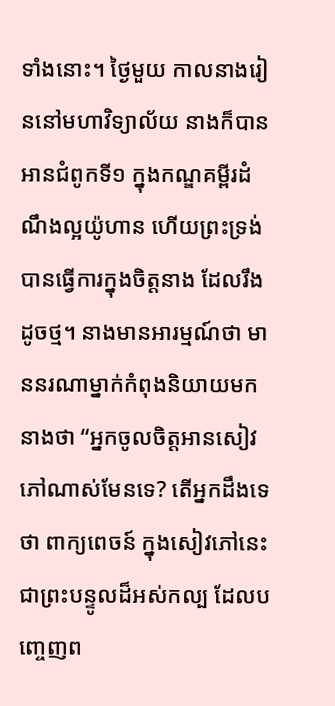ទាំងនោះ។ ថ្ងៃមួយ កាលនាងរៀននៅមហាវិទ្យាល័យ នាងក៏បានអានជំពូកទី១ ក្នុងកណ្ឌគម្ពីរដំណឹងល្អយ៉ូហាន ហើយព្រះទ្រង់បានធ្វើការក្នុងចិត្តនាង ដែលរឹងដូចថ្ម។ នាងមានអារម្មណ៍ថា មាននរណាម្នាក់កំពុងនិយាយមកនាងថា “អ្នកចូលចិត្តអានសៀវភៅណាស់មែនទេ? តើអ្នកដឹងទេថា ពាក្យពេចន៍ ក្នុងសៀវភៅនេះ ជាព្រះបន្ទូលដ៏អស់កល្ប ដែលបញ្ចេញព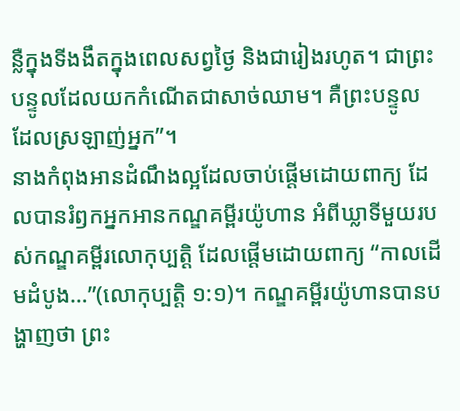ន្លឺក្នុងទីងងឹតក្នុងពេលសព្វថ្ងៃ និងជារៀងរហូត។ ជាព្រះបន្ទូលដែលយកកំណើតជាសាច់ឈាម។ គឺព្រះបន្ទូលដែលស្រឡាញ់អ្នក”។
នាងកំពុងអានដំណឹងល្អដែលចាប់ផ្តើមដោយពាក្យ ដែលបានរំឭកអ្នកអានកណ្ឌគម្ពីរយ៉ូហាន អំពីឃ្លាទីមួយរបស់កណ្ឌគម្ពីរលោកុប្បត្តិ ដែលផ្តើមដោយពាក្យ “កាលដើមដំបូង…”(លោកុប្បត្តិ ១:១)។ កណ្ឌគម្ពីរយ៉ូហានបានបង្ហាញថា ព្រះ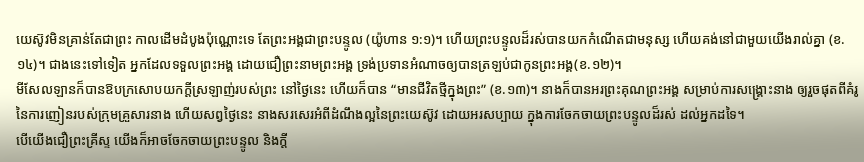យេស៊ូវមិនគ្រាន់តែជាព្រះ កាលដើមដំបូងប៉ុណ្ណោះទេ តែព្រះអង្គជាព្រះបន្ទូល (យ៉ូហាន ១:១)។ ហើយព្រះបន្ទូលដ៏រស់បានយកកំណើតជាមនុស្ស ហើយគង់នៅជាមួយយើងរាល់គ្នា (ខ.១៤)។ ជាងនេះទៅទៀត អ្នកដែលទទួលព្រះអង្គ ដោយជឿព្រះនាមព្រះអង្គ ទ្រង់ប្រទានអំណាចឲ្យបានត្រឡប់ជាកូនព្រះអង្គ(ខ.១២)។
មីសែលឡានក៏បានឱបក្រសោបយកក្តីស្រឡាញ់របស់ព្រះ នៅថ្ងៃនេះ ហើយក៏បាន “មានជីវិតថ្មីក្នុងព្រះ” (ខ.១៣)។ នាងក៏បានអរព្រះគុណព្រះអង្គ សម្រាប់ការសង្រ្គោះនាង ឲ្យរួចផុតពីគំរូនៃការញៀនរបស់ក្រុមគ្រួសារនាង ហើយសព្វថ្ងៃនេះ នាងសរសេរអំពីដំណឹងល្អនៃព្រះយេស៊ូវ ដោយអរសប្បាយ ក្នុងការចែកចាយព្រះបន្ទូលដ៏រស់ ដល់អ្នកដទៃ។
បើយើងជឿព្រះគ្រីស្ទ យើងក៏អាចចែកចាយព្រះបន្ទូល និងក្តី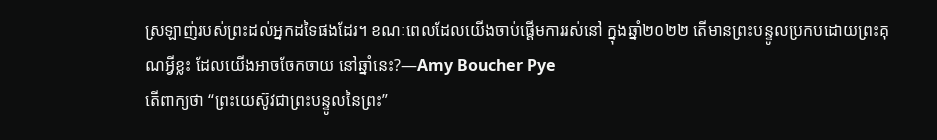ស្រឡាញ់របស់ព្រះដល់អ្នកដទៃផងដែរ។ ខណៈពេលដែលយើងចាប់ផ្តើមការរស់នៅ ក្នុងឆ្នាំ២០២២ តើមានព្រះបន្ទូលប្រកបដោយព្រះគុណអ្វីខ្លះ ដែលយើងអាចចែកចាយ នៅឆ្នាំនេះ?—Amy Boucher Pye
តើពាក្យថា “ព្រះយេស៊ូវជាព្រះបន្ទូលនៃព្រះ”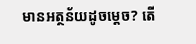មានអត្ថន័យដូចម្តេច? តើ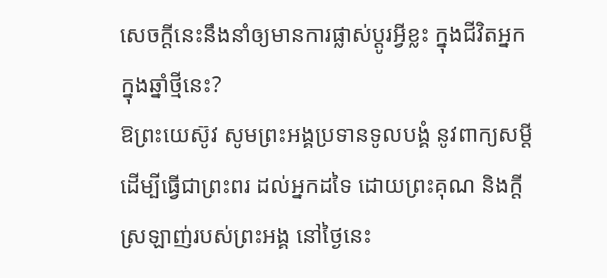សេចក្តីនេះនឹងនាំឲ្យមានការផ្លាស់ប្តូរអ្វីខ្លះ ក្នុងជីវិតអ្នក ក្នុងឆ្នាំថ្មីនេះ?
ឱព្រះយេស៊ូវ សូមព្រះអង្គប្រទានទូលបង្គំ នូវពាក្យសម្តី ដើម្បីធ្វើជាព្រះពរ ដល់អ្នកដទៃ ដោយព្រះគុណ និងក្តីស្រឡាញ់របស់ព្រះអង្គ នៅថ្ងៃនេះ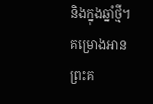និងក្នុងឆ្នាំថ្មី។
គម្រោងអានព្រះគ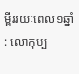ម្ពីររយៈពេល១ឆ្នាំ : លោកុប្ប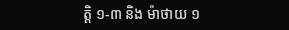ត្ដិ ១-៣ និង ម៉ាថាយ ១